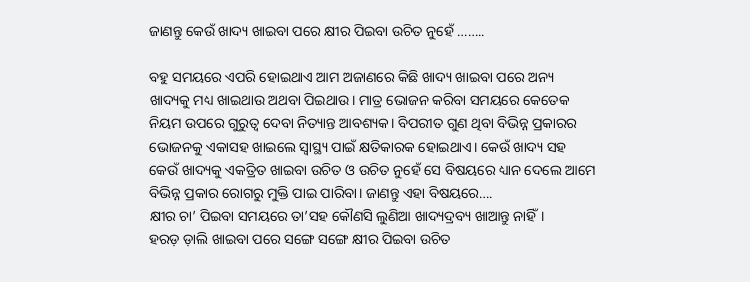ଜାଣନ୍ତୁ କେଉଁ ଖାଦ୍ୟ ଖାଇବା ପରେ କ୍ଷୀର ପିଇବା ଉଚିତ ନୁହେଁ ……..

ବହୁ ସମୟରେ ଏପରି ହୋଇଥାଏ ଆମ ଅଜାଣରେ କିଛି ଖାଦ୍ୟ ଖାଇବା ପରେ ଅନ୍ୟ ଖାଦ୍ୟକୁ ମଧ୍ୟ ଖାଇଥାଉ ଅଥବା ପିଇଥାଉ। ମାତ୍ର ଭୋଜନ କରିବା ସମୟରେ କେତେକ ନିୟମ ଉପରେ ଗୁରୁତ୍ୱ ଦେବା ନିତ୍ୟାନ୍ତ ଆବଶ୍ୟକ। ବିପରୀତ ଗୁଣ ଥିବା ବିଭିନ୍ନ ପ୍ରକାରର ଭୋଜନକୁ ଏକାସହ ଖାଇଲେ ସ୍ୱାସ୍ଥ୍ୟ ପାଇଁ କ୍ଷତିକାରକ ହୋଇଥାଏ। କେଉଁ ଖାଦ୍ୟ ସହ କେଉଁ ଖାଦ୍ୟକୁ ଏକତ୍ରିତ ଖାଇବା ଉଚିତ ଓ ଉଚିତ ନୁହେଁ ସେ ବିଷୟରେ ଧ୍ୟାନ ଦେଲେ ଆମେ ବିଭିନ୍ନ ପ୍ରକାର ରୋଗରୁ ମୁକ୍ତି ପାଇ ପାରିବା। ଜାଣନ୍ତୁ ଏହା ବିଷୟରେ….
କ୍ଷୀର ଚା’ ପିଇବା ସମୟରେ ତା’ସହ କୌଣସି ଲୁଣିଆ ଖାଦ୍ୟଦ୍ରବ୍ୟ ଖାଆନ୍ତୁ ନାହିଁ।
ହରଡ଼ ଡ଼ାଲି ଖାଇବା ପରେ ସଙ୍ଗେ ସଙ୍ଗେ କ୍ଷୀର ପିଇବା ଉଚିତ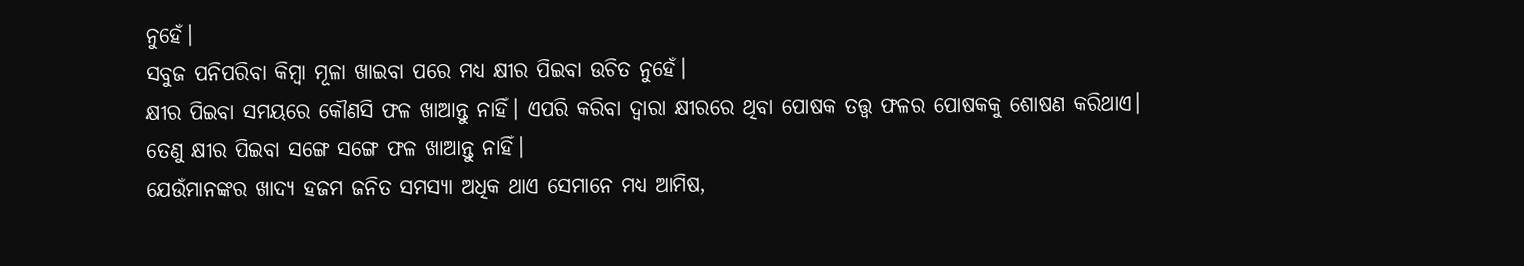ନୁହେଁ।
ସବୁଜ ପନିପରିବା କିମ୍ବା ମୂଳା ଖାଇବା ପରେ ମଧ୍ୟ କ୍ଷୀର ପିଇବା ଉଚିତ ନୁହେଁ।
କ୍ଷୀର ପିଇବା ସମୟରେ କୌଣସି ଫଳ ଖାଆନ୍ତୁ ନାହିଁ। ଏପରି କରିବା ଦ୍ୱାରା କ୍ଷୀରରେ ଥିବା ପୋଷକ ତତ୍ତ୍ୱ ଫଳର ପୋଷକକୁ ଶୋଷଣ କରିଥାଏ। ତେଣୁ କ୍ଷୀର ପିଇବା ସଙ୍ଗେ ସଙ୍ଗେ ଫଳ ଖାଆନ୍ତୁ ନାହିଁ।
ଯେଉଁମାନଙ୍କର ଖାଦ୍ୟ ହଜମ ଜନିତ ସମସ୍ୟା ଅଧିକ ଥାଏ ସେମାନେ ମଧ୍ୟ ଆମିଷ,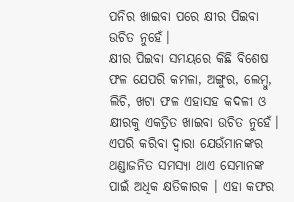ପନିର ଖାଇବା ପରେ କ୍ଷୀର ପିଇବା ଉଚିତ ନୁହେଁ।
କ୍ଷୀର ପିଇବା ସମୟରେ କିଛି ବିଶେଷ ଫଳ ଯେପରି କମଳା, ଅଙ୍ଗୁର, ଲେମ୍ବୁ, ଲିଚି, ଖଟା ଫଳ ଏହାସହ କଦଳୀ ଓ କ୍ଷୀରକୁ ଏକତ୍ରିତ ଖାଇବା ଉଚିତ ନୁହେଁ। ଏପରି କରିବା ଦ୍ୱାରା ଯେଉଁମାନଙ୍କର ଥଣ୍ଡାଜନିତ ସମସ୍ୟା ଥାଏ ସେମାନଙ୍କ ପାଇଁ ଅଧିକ କ୍ଷତିକାରକ । ଏହା କଫର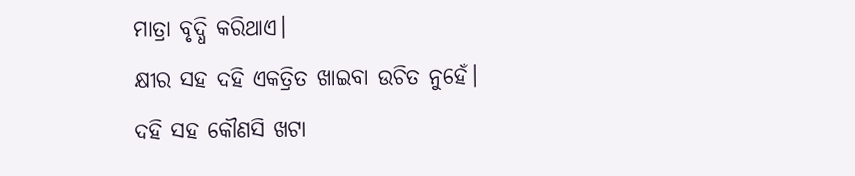ମାତ୍ରା ବୃଦ୍ଧି କରିଥାଏ।
କ୍ଷୀର ସହ ଦହି ଏକତ୍ରିତ ଖାଇବା ଉଚିତ ନୁହେଁ।
ଦହି ସହ କୌଣସି ଖଟା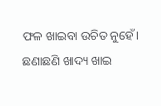ଫଳ ଖାଇବା ଉଚିତ ନୁହେଁ।
ଛଣାଛଣି ଖାଦ୍ୟ ଖାଇ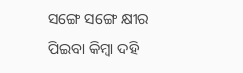ସଙ୍ଗେ ସଙ୍ଗେ କ୍ଷୀର ପିଇବା କିମ୍ବା ଦହି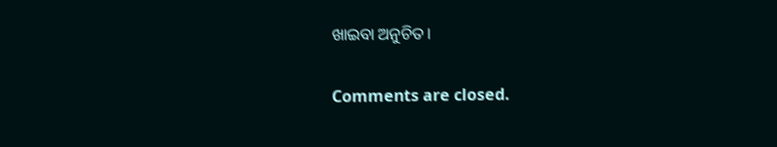ଖାଇବା ଅନୁଚିତ।

Comments are closed.